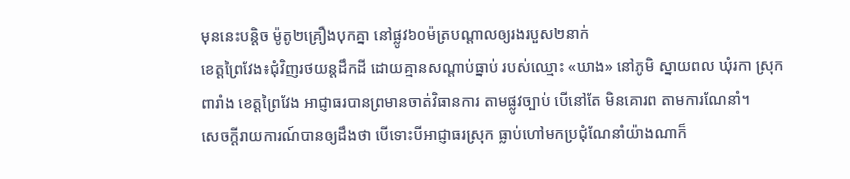មុននេះបន្តិច ម៉ូតូ២គ្រឿងបុកគ្នា នៅផ្លូវ៦០ម៉ត្របណ្ដាលឲ្យរងរបួស២នាក់
ខេត្តព្រៃវែង៖ជុំវិញរថយន្តដឹកដី ដោយគ្មានសណ្តាប់ធ្នាប់ របស់ឈ្មោះ «ឃាង» នៅភូមិ ស្នាយពល ឃុំរកា ស្រុកពារាំង ខេត្តព្រៃវែង អាជ្ញាធរបានព្រមានចាត់វិធានការ តាមផ្លូវច្បាប់ បើនៅតែ មិនគោរព តាមការណែនាំ។
សេចក្ដីរាយការណ៍បានឲ្យដឹងថា បើទោះបីអាជ្ញាធរស្រុក ធ្លាប់ហៅមកប្រជុំណែនាំយ៉ាងណាក៏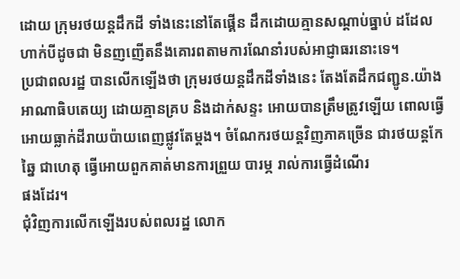ដោយ ក្រុមរថយន្តដឹកដី ទាំងនេះនៅតែផ្គើន ដឹកដោយគ្មានសណ្តាប់ធ្នាប់ ដដែល ហាក់បីដូចជា មិនញញើតនឹងគោរពតាមការណែនាំរបស់អាជ្ញាធរនោះទេ។
ប្រជាពលរដ្ឋ បានលើកឡើងថា ក្រុមរថយន្តដឹកដីទាំងនេះ តែងតែដឹកជញ្ជូន.យ៉ាងអាណាធិបតេយ្យ ដោយគ្មានគ្រប និងដាក់សន្ទះ អោយបានត្រឹមត្រូវឡើយ ពោលធ្វើអោយធ្លាក់ដីរាយប៉ាយពេញផ្លូវតែម្ដង។ ចំណែករថយន្តវិញភាគច្រើន ជារថយន្តកែឆ្នៃ ជាហេតុ ធ្វើអោយពួកគាត់មានការព្រួយ បារម្ភ រាល់ការធ្វើដំណើរ
ផងដែរ។
ជុំវិញការលើកឡើងរបស់ពលរដ្ឋ លោក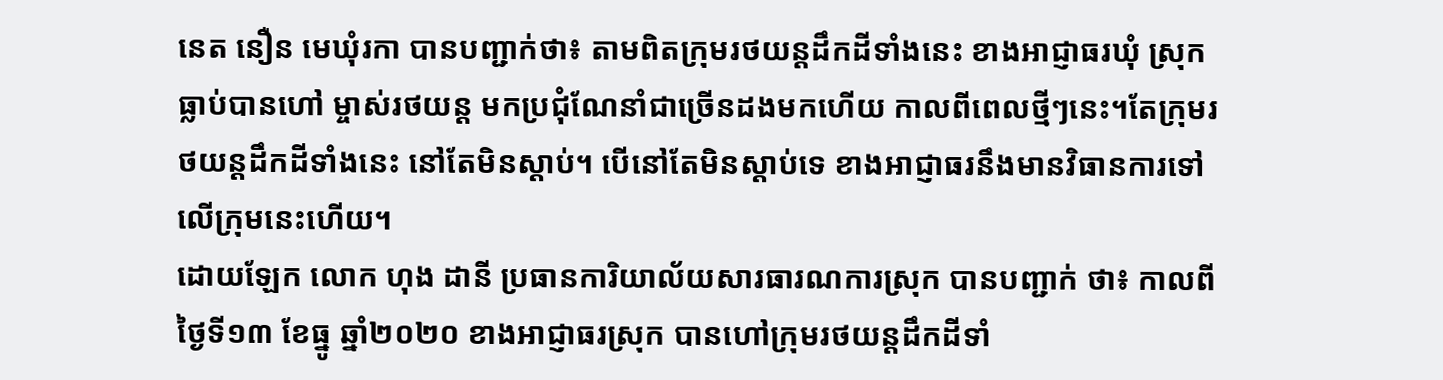នេត នឿន មេឃុំរកា បានបញ្ជាក់ថា៖ តាមពិតក្រុមរថយន្តដឹកដីទាំងនេះ ខាងអាជ្ញាធរឃុំ ស្រុក ធ្លាប់បានហៅ ម្ចាស់រថយន្ត មកប្រជុំណែនាំជាច្រើនដងមកហើយ កាលពីពេលថ្មីៗនេះ។តែក្រុមរថយន្តដឹកដីទាំងនេះ នៅតែមិនស្តាប់។ បើនៅតែមិនស្តាប់ទេ ខាងអាជ្ញាធរនឹងមានវិធានការទៅលើក្រុមនេះហើយ។
ដោយឡែក លោក ហុង ដានី ប្រធានការិយាល័យសារធារណការស្រុក បានបញ្ជាក់ ថា៖ កាលពីថ្ងៃទី១៣ ខែធ្នូ ឆ្នាំ២០២០ ខាងអាជ្ញាធរស្រុក បានហៅក្រុមរថយន្តដឹកដីទាំ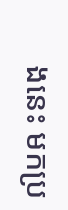ងនេះ មកប្រ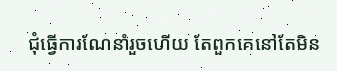ជុំធ្វើការណែនាំរួចហើយ តែពួកគេនៅតែមិន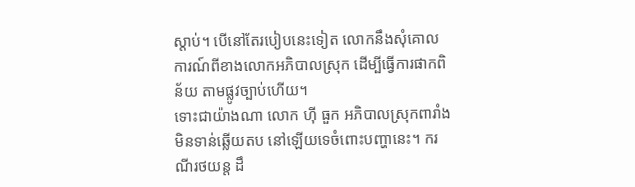ស្តាប់។ បើនៅតែរបៀបនេះទៀត លោកនឹងសុំគោលការណ៍ពីខាងលោកអភិបាលស្រុក ដើម្បីធ្វើការផាកពិន័យ តាមផ្លូវច្បាប់ហើយ។
ទោះជាយ៉ាងណា លោក ហ៊ី ធួក អភិបាលស្រុកពារាំង មិនទាន់ឆ្លើយតប នៅឡើយទេចំពោះបញ្ហានេះ។ ករណីរថយន្ត ដឹ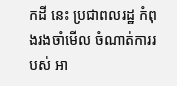កដី នេះ ប្រជាពលរដ្ឋ កំពុងរងចាំមើល ចំណាត់ការរបស់ អា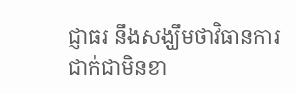ជ្ញាធរ នឹងសង្ឃឹមថាវិធានការជាក់ជាមិនខា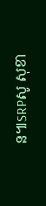ន៕SRPសូ សុខា